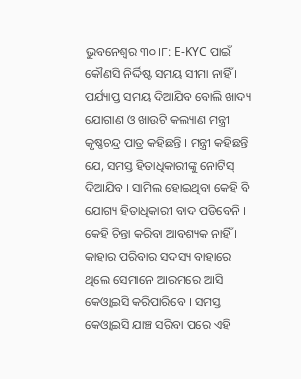ଭୁବନେଶ୍ବର ୩୦।୮: E-KYC ପାଇଁ କୌଣସି ନିର୍ଦ୍ଦିଷ୍ଟ ସମୟ ସୀମା ନାହିଁ । ପର୍ଯ୍ୟାପ୍ତ ସମୟ ଦିଆଯିବ ବୋଲି ଖାଦ୍ୟ ଯୋଗାଣ ଓ ଖାଉଟି କଲ୍ୟାଣ ମନ୍ତ୍ରୀ କୃଷ୍ଣଚନ୍ଦ୍ର ପାତ୍ର କହିଛନ୍ତି । ମନ୍ତ୍ରୀ କହିଛନ୍ତି ଯେ, ସମସ୍ତ ହିତାଧିକାରୀଙ୍କୁ ନୋଟିସ୍ ଦିଆଯିବ । ସାମିଲ ହୋଇଥିବା କେହି ବି ଯୋଗ୍ୟ ହିତାଧିକାରୀ ବାଦ ପଡିବେନି । କେହି ଚିନ୍ତା କରିବା ଆବଶ୍ୟକ ନାହିଁ । କାହାର ପରିବାର ସଦସ୍ୟ ବାହାରେ ଥିଲେ ସେମାନେ ଆରମରେ ଆସି କେଓ୍ବାଇସି କରିପାରିବେ । ସମସ୍ତ କେଓ୍ବାଇସି ଯାଞ୍ଚ ସରିବା ପରେ ଏହି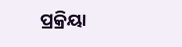ପ୍ରକ୍ରିୟା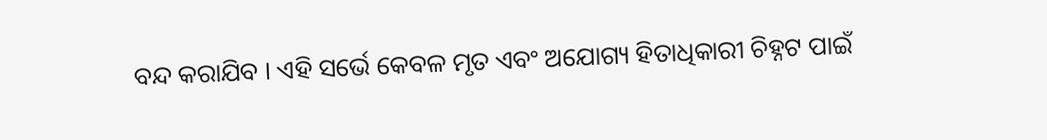ବନ୍ଦ କରାଯିବ । ଏହି ସର୍ଭେ କେବଳ ମୃତ ଏବଂ ଅଯୋଗ୍ୟ ହିତାଧିକାରୀ ଚିହ୍ନଟ ପାଇଁ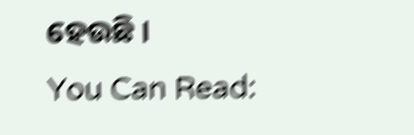ହେଉଛି ।
You Can Read: